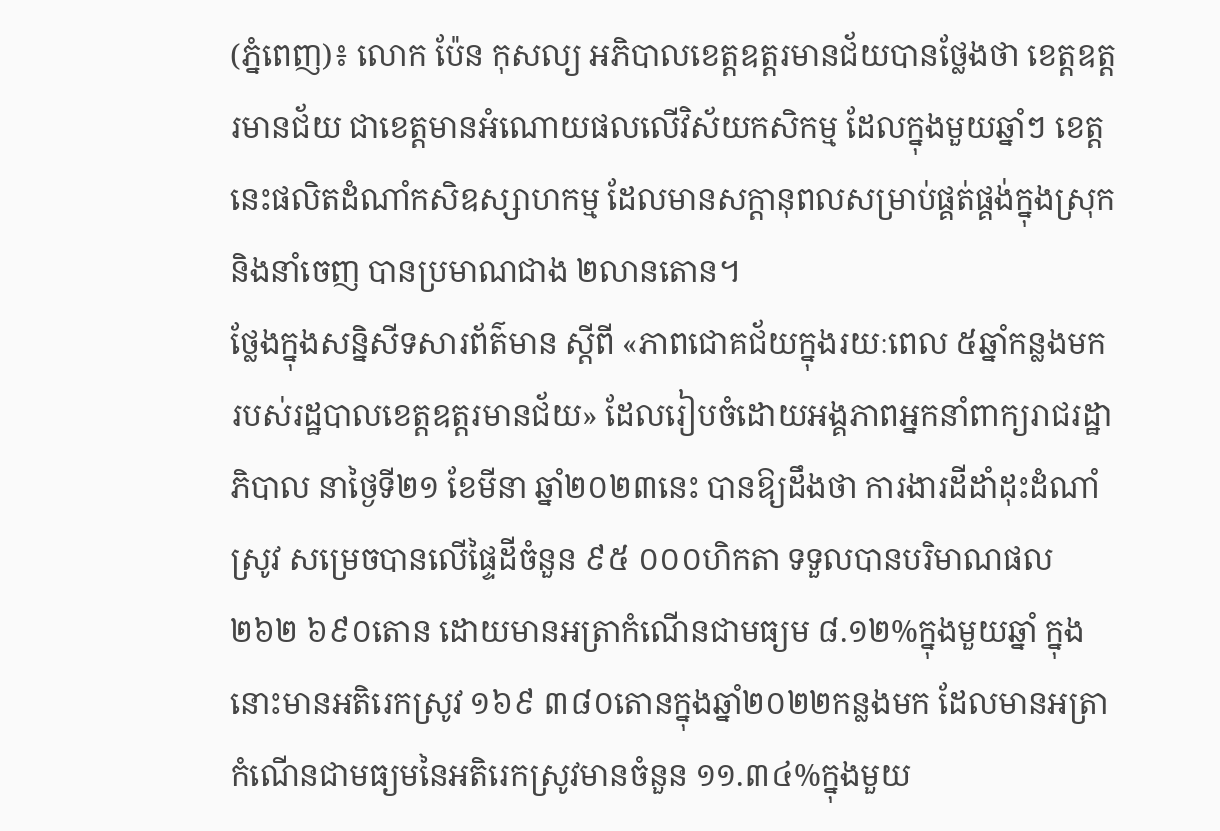(ភ្នំពេញ)៖ លោក ប៉ែន កុសល្យ អភិបាលខេត្តឧត្តរមានជ័យបានថ្លែងថា ខេត្តឧត្តរមានជ័យ ជាខេត្តមានអំណោយផលលើវិស័យកសិកម្ម ដែលក្នុងមួយឆ្នាំៗ ខេត្តនេះផលិតដំណាំកសិឧស្សាហកម្ម ដែលមានសក្តានុពលសម្រាប់ផ្គត់ផ្គង់ក្នុងស្រុក និងនាំចេញ បានប្រមាណជាង ២លានតោន។
ថ្លែងក្នុងសន្និសីទសារព័ត៌មាន ស្ដីពី «ភាពជោគជ័យក្នុងរយៈពេល ៥ឆ្នាំកន្លងមក របស់រដ្ឋបាលខេត្តឧត្តរមានជ័យ» ដែលរៀបចំដោយអង្គភាពអ្នកនាំពាក្យរាជរដ្ឋាភិបាល នាថ្ងៃទី២១ ខែមីនា ឆ្នាំ២០២៣នេះ បានឱ្យដឹងថា ការងារដីដាំដុះដំណាំស្រូវ សម្រេចបានលើផ្ទៃដីចំនួន ៩៥ ០០០ហិកតា ទទួលបានបរិមាណផល ២៦២ ៦៩០តោន ដោយមានអត្រាកំណើនជាមធ្យម ៨.១២%ក្នុងមួយឆ្នាំ ក្នុងនោះមានអតិរេកស្រូវ ១៦៩ ៣៨០តោនក្នុងឆ្នាំ២០២២កន្លងមក ដែលមានអត្រាកំណើនជាមធ្យមនៃអតិរេកស្រូវមានចំនួន ១១.៣៤%ក្នុងមួយ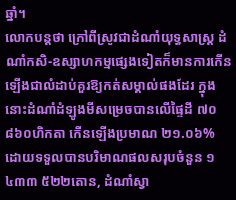ឆ្នាំ។
លោកបន្តថា ក្រៅពីស្រូវជាដំណាំយុទ្ធសាស្រ្ត ដំណាំកសិ-ឧស្សាហកម្មផ្សេងទៀតក៏មានការកើនឡើងជាលំដាប់គួរឱ្យកត់សម្គាល់ផងដែរ ក្នុងនោះដំណាំដំឡូងមីសម្រេចបានលើផ្ទៃដី ៧០ ៨៦០ហិកតា កើនឡើងប្រមាណ ២១.០៦% ដោយទទួលបានបរិមាណផលសរុបចំនួន ១ ៤៣៣ ៥២២តោន, ដំណាំស្វា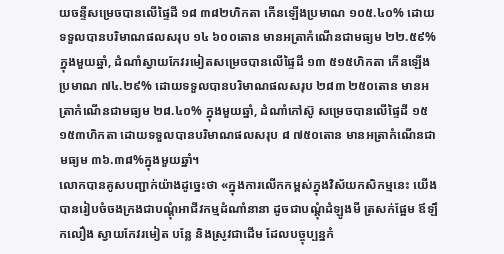យចន្ទីសម្រេចបានលើផ្ទៃដី ១៨ ៣៨២ហិកតា កើនឡើងប្រមាណ ១០៥.៤០% ដោយទទួលបានបរិមាណផលសរុប ១៤ ៦០០តោន មានអត្រាកំណើនជាមធ្យម ២២.៥៩% ក្នុងមួយឆ្នាំ, ដំណាំស្វាយកែវរមៀតសម្រេចបានលើផ្ទៃដី ១៣ ៥១៥ហិកតា កើនឡើងប្រមាណ ៧៤.២៩% ដោយទទួលបានបរិមាណផលសរុប ២៨៣ ២៥០តោន មានអត្រាកំណើនជាមធ្យម ២៨.៤០% ក្នុងមួយឆ្នាំ, ដំណាំកៅស៊ូ សម្រេចបានលើផ្ទៃដី ១៥ ១៥៣ហិកតា ដោយទទួលបានបរិមាណផលសរុប ៨ ៧៥០តោន មានអត្រាកំណើនជាមធ្យម ៣៦.៣៨%ក្នុងមួយឆ្នាំ។
លោកបានគូសបញ្ជាក់យ៉ាងដូច្នេះថា «ក្នុងការលើកកម្ពស់ក្នុងវិស័យកសិកម្មនេះ យើងបានរៀបចំចងក្រងជាបណ្តុំអាជីវកម្មដំណាំនានា ដូចជាបណ្តុំដំឡូងមី ត្រសក់ផ្អែម ឪឡឹកលឿង ស្វាយកែវរមៀត បន្លែ និងស្រូវជាដើម ដែលបច្ចុប្បន្នកំ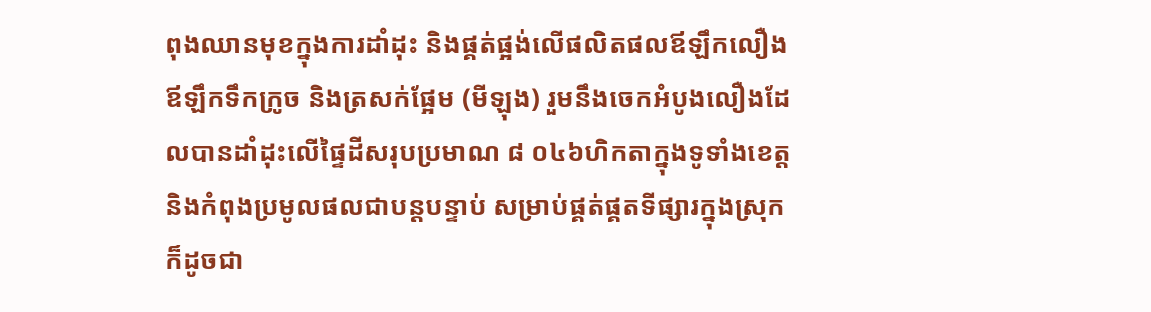ពុងឈានមុខក្នុងការដាំដុះ និងផ្គត់ផ្អង់លើផលិតផលឪឡឹកលឿង ឪឡឹកទឹកក្រូច និងត្រសក់ផ្អែម (មីឡុង) រួមនឹងចេកអំបូងលឿងដែលបានដាំដុះលើផ្ទៃដីសរុបប្រមាណ ៨ ០៤៦ហិកតាក្នុងទូទាំងខេត្ត និងកំពុងប្រមូលផលជាបន្តបន្ទាប់ សម្រាប់ផ្គត់ផ្គតទីផ្សារក្នុងស្រុក ក៏ដូចជា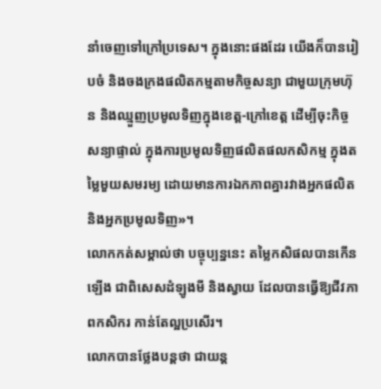នាំចេញទៅក្រៅប្រទេស។ ក្នុងនោះផងដែរ យើងក៏បានរៀបចំ និងចងក្រងផលិតកម្មតាមកិច្ចសន្យា ជាមួយក្រុមហ៊ុន និងឈ្មួញប្រមូលទិញក្នុងខេត្ត-ក្រៅខេត្ត ដើម្បីចុះកិច្ចសន្យាផ្ទាល់ ក្នុងការប្រមូលទិញផលិតផលកសិកម្ម ក្នុងតម្លៃមួយសមរម្យ ដោយមានការឯកភាពគ្នារវាងអ្នកផលិត និងអ្នកប្រមូលទិញ»។
លោកកត់សម្គាល់ថា បច្ចុប្បន្ននេះ តម្លៃកសិផលបានកើនឡើង ជាពិសេសដំឡូងមី និងស្វាយ ដែលបានធ្វើឱ្យជីវភាពកសិករ កាន់តែល្អប្រសើរ។
លោកបានថ្លែងបន្តថា ជាយន្ត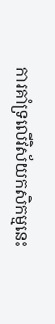ការគាំទ្រលើវិស័យកសិកម្មនេះ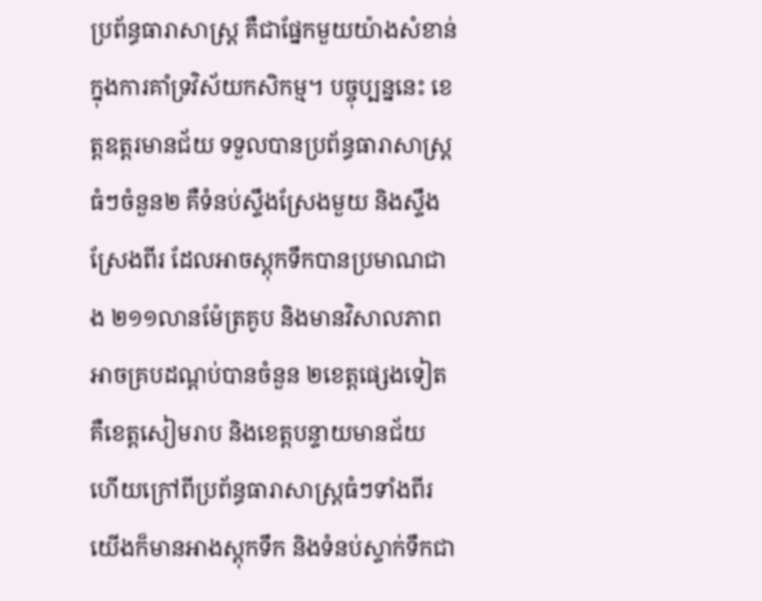ប្រព័ន្ធធារាសាស្ត្រ គឺជាផ្នែកមួយយ៉ាងសំខាន់ ក្នុងការគាំទ្រវិស័យកសិកម្ម។ បច្ចុប្បន្ននេះ ខេត្តឧត្ដរមានជ័យ ទទួលបានប្រព័ន្ធធារាសាស្ត្រធំៗចំនួន២ គឺទំនប់ស្ទឹងស្រែងមួយ និងស្ទឹងស្រែងពីរ ដែលអាចស្តុកទឹកបានប្រមាណជាង ២១១លានម៉ែត្រគូប និងមានវិសាលភាពអាចគ្របដណ្ដប់បានចំនួន ២ខេត្តផ្សេងទៀត គឺខេត្តសៀមរាប និងខេត្តបន្ទាយមានជ័យ ហើយក្រៅពីប្រព័ន្ធធារាសាស្ត្រធំៗទាំងពីរ យើងក៏មានអាងស្តុកទឹក និងទំនប់ស្ទាក់ទឹកជា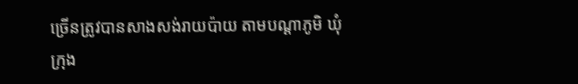ច្រើនត្រូវបានសាងសង់រាយប៉ាយ តាមបណ្ដាភូមិ ឃុំ ក្រុង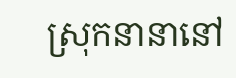ស្រុកនានានៅ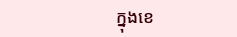ក្នុងខេ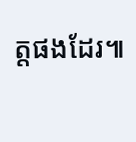ត្តផងដែរ៕